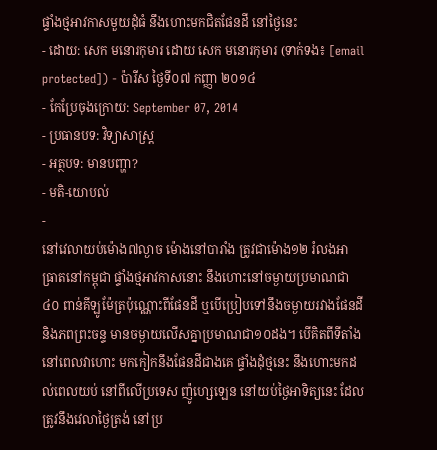ផ្ទាំងថ្មអាវកាសមួយដុំធំ នឹងហោះមកជិតផែនដី នៅថ្ងៃនេះ
- ដោយ: សេក មនោរកុមារ ដោយ សេក មនោរកុមារ (ទាក់ទង៖ [email protected]) - ប៉ារីស ថ្ងៃទី០៧ កញ្ញា ២០១៤
- កែប្រែចុងក្រោយ: September 07, 2014
- ប្រធានបទ: វិទ្យាសាស្ត្រ
- អត្ថបទ: មានបញ្ហា?
- មតិ-យោបល់
-
នៅវេលាយប់ម៉ោង៧ល្ងាច ម៉ោងនៅបារាំង ត្រូវជាម៉ោង១២ រំលងអាធ្រាតនៅកម្ពុជា ផ្ទាំងថ្មអាវកាសនោះ នឹងហោះនៅចម្ងាយប្រមាណជា ៤០ ពាន់គីឡូម៉ែត្រប៉ុណ្ណោះពីផែនដី ឬបើប្រៀបទៅនឹងចម្ងាយរវាងផែនដី និងភពព្រះចន្ទ មានចម្ងាយលើសគ្នាប្រមាណជា១០ដង។ បើគិតពីទីតាំងនៅពេលវាហោះ មកកៀកនឹងផែនដីជាងគេ ផ្ទាំងដុំថ្មនេះ នឹងហោះមកដល់ពេលយប់ នៅពីលើប្រទេស ញ៉ូហ្សេឡេន នៅយប់ថ្ងៃអាទិត្យនេះ ដែលត្រូវនឹងវេលាថ្ងៃត្រង់ នៅប្រ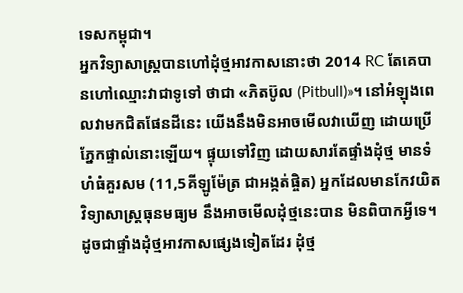ទេសកម្ពុជា។
អ្នកវិទ្យាសាស្ត្របានហៅដុំថ្មអាវកាសនោះថា 2014 RC តែគេបានហៅឈ្មោះវាជាទូទៅ ថាជា «ភិតប៊ូល (Pitbull)»។ នៅអំឡុងពេលវាមកជិតផែនដីនេះ យើងនឹងមិនអាចមើលវាឃើញ ដោយប្រើភ្នែកផ្ទាល់នោះឡើយ។ ផ្ទុយទៅវិញ ដោយសារតែផ្ទាំងដុំថ្ម មានទំហំធំគួរសម (11,5គីឡូម៉ែត្រ ជាអង្កត់ផ្ចិត) អ្នកដែលមានកែវយិតវិទ្យាសាស្ត្រធុនមធ្យម នឹងអាចមើលដុំថ្មនេះបាន មិនពិបាកអ្វីទេ។
ដូចជាផ្ទាំងដុំថ្មអាវកាសផ្សេងទៀតដែរ ដុំថ្ម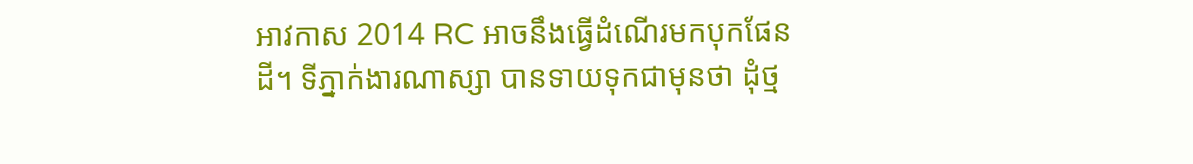អាវកាស 2014 RC អាចនឹងធ្វើដំណើរមកបុកផែនដី។ ទីភ្នាក់ងារណាស្សា បានទាយទុកជាមុនថា ដុំថ្ម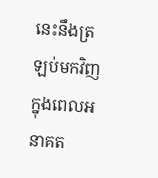នេះនឹងត្រឡប់មកវិញ ក្នុងពេលអនាគត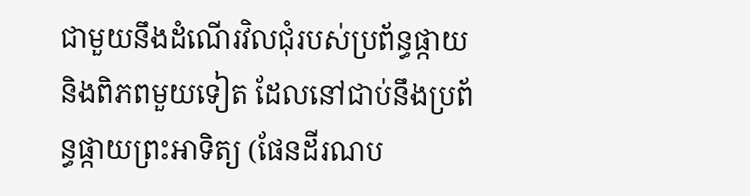ជាមួយនឹងដំណើរវិលជុំរបស់ប្រព័ន្ធផ្កាយ និងពិភពមួយទៀត ដែលនៅជាប់នឹងប្រព័ន្ធផ្កាយព្រះអាទិត្យ (ផែនដីរណប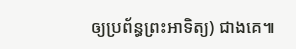ឲ្យប្រព័ន្ធព្រះអាទិត្យ) ជាងគេ៕